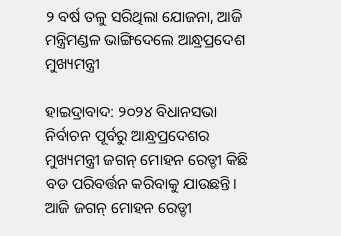୨ ବର୍ଷ ତଳୁ ସରିଥିଲା ଯୋଜନା, ଆଜି ମନ୍ତ୍ରିମଣ୍ଡଳ ଭାଙ୍ଗିଦେଲେ ଆନ୍ଧ୍ରପ୍ରଦେଶ ମୁଖ୍ୟମନ୍ତ୍ରୀ

ହାଇଦ୍ରାବାଦ: ୨୦୨୪ ବିଧାନସଭା ନିର୍ବାଚନ ପୂର୍ବରୁ ଆନ୍ଧ୍ରପ୍ରଦେଶର ମୁଖ୍ୟମନ୍ତ୍ରୀ ଜଗନ୍ ମୋହନ ରେଡ୍ଡୀ କିଛି ବଡ ପରିବର୍ତ୍ତନ କରିବାକୁ ଯାଉଛନ୍ତି। ଆଜି ଜଗନ୍ ମୋହନ ରେଡ୍ଡୀ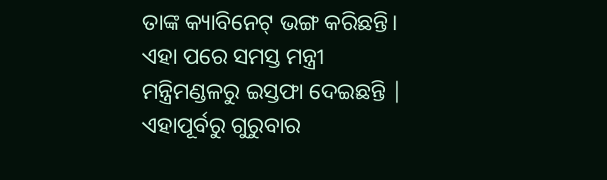ତାଙ୍କ କ୍ୟାବିନେଟ୍ ଭଙ୍ଗ କରିଛନ୍ତି। ଏହା ପରେ ସମସ୍ତ ମନ୍ତ୍ରୀ ମନ୍ତ୍ରିମଣ୍ଡଳରୁ ଇସ୍ତଫା ଦେଇଛନ୍ତି | ଏହାପୂର୍ବରୁ ଗୁରୁବାର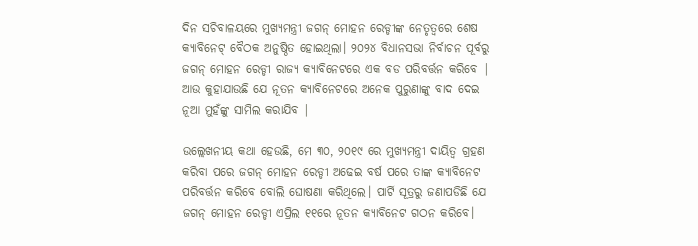ଦିନ ସଚିବାଳୟରେ ମୁଖ୍ୟମନ୍ତ୍ରୀ ଜଗନ୍ ମୋହନ ରେଡ୍ଡୀଙ୍କ ନେତୃତ୍ୱରେ ଶେଷ କ୍ୟାବିନେଟ୍ ବୈଠକ ଅନୁଷ୍ଠିତ ହୋଇଥିଲା। ୨୦୨୪ ବିଧାନସଭା ନିର୍ବାଚନ ପୂର୍ବରୁ ଜଗନ୍ ମୋହନ ରେଡ୍ଡୀ ରାଜ୍ୟ କ୍ୟାବିନେଟରେ ଏକ ବଡ ପରିବର୍ତ୍ତନ କରିବେ | ଆଉ କୁହାଯାଉଛି ଯେ ନୂତନ କ୍ୟାବିନେଟରେ ଅନେକ ପୁରୁଣାଙ୍କୁ ବାଦ ଦେଇ ନୂଆ ମୁହଁଙ୍କୁ ସାମିଲ କରାଯିବ |

ଉଲ୍ଲେଖନୀୟ କଥା ହେଉଛି, ମେ ୩୦, ୨୦୧୯ ରେ ମୁଖ୍ୟମନ୍ତ୍ରୀ ଦାୟିତ୍ୱ ଗ୍ରହଣ କରିବା ପରେ ଜଗନ୍ ମୋହନ ରେଡ୍ଡୀ ଅଢେଇ ବର୍ଷ ପରେ ତାଙ୍କ କ୍ୟାବିନେଟ ପରିବର୍ତ୍ତନ କରିବେ ବୋଲି ଘୋଷଣା କରିଥିଲେ। ପାର୍ଟି ସୂତ୍ରରୁ ଜଣାପଡିଛି ଯେ ଜଗନ୍ ମୋହନ ରେଡ୍ଡୀ ଏପ୍ରିଲ ୧୧ରେ ନୂତନ କ୍ୟାବିନେଟ ଗଠନ କରିବେ।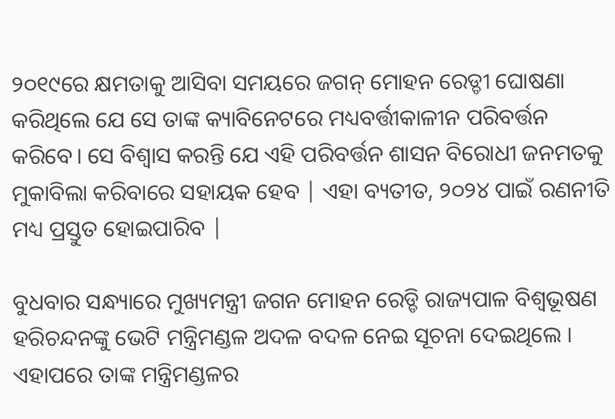୨୦୧୯ରେ କ୍ଷମତାକୁ ଆସିବା ସମୟରେ ଜଗନ୍ ମୋହନ ରେଡ୍ଡୀ ଘୋଷଣା କରିଥିଲେ ଯେ ସେ ତାଙ୍କ କ୍ୟାବିନେଟରେ ମଧ୍ୟବର୍ତ୍ତୀକାଳୀନ ପରିବର୍ତ୍ତନ କରିବେ। ସେ ବିଶ୍ୱାସ କରନ୍ତି ଯେ ଏହି ପରିବର୍ତ୍ତନ ଶାସନ ବିରୋଧୀ ଜନମତକୁ ମୁକାବିଲା କରିବାରେ ସହାୟକ ହେବ | ଏହା ବ୍ୟତୀତ, ୨୦୨୪ ପାଇଁ ରଣନୀତି ମଧ୍ୟ ପ୍ରସ୍ତୁତ ହୋଇପାରିବ |

ବୁଧବାର ସନ୍ଧ୍ୟାରେ ମୁଖ୍ୟମନ୍ତ୍ରୀ ଜଗନ ମୋହନ ରେଡ୍ଡି ରାଜ୍ୟପାଳ ବିଶ୍ୱଭୂଷଣ ହରିଚନ୍ଦନଙ୍କୁ ଭେଟି ମନ୍ତ୍ରିମଣ୍ଡଳ ଅଦଳ ବଦଳ ନେଇ ସୂଚନା ଦେଇଥିଲେ । ଏହାପରେ ତାଙ୍କ ମନ୍ତ୍ରିମଣ୍ଡଳର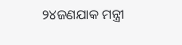୨୪ଜଣଯାକ ମନ୍ତ୍ରୀ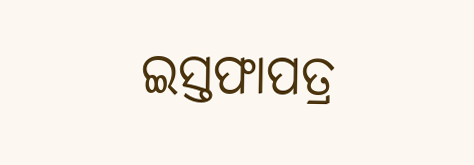ଇସ୍ତଫାପତ୍ର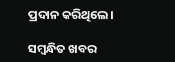ପ୍ରଦାନ କରିଥିଲେ।

ସମ୍ବନ୍ଧିତ ଖବର